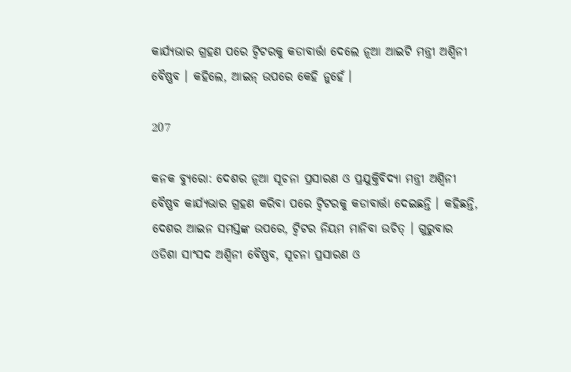କାର୍ଯ୍ୟଭାର ଗ୍ରହଣ ପରେ ଟ୍ୱିଟରକୁ କଡାବାର୍ତ୍ତା ଦେଲେ ନୂଆ ଆଇଟି ମନ୍ତ୍ରୀ ଅଶ୍ୱିନୀ ବୈଷ୍ଣବ । କହିଲେ, ଆଇନ୍ ଉପରେ କେହି ନୁହେଁ ।

207

କନକ ବ୍ୟୁରୋ: ଦେଶର ନୂଆ ସୂଚନା ପ୍ରସାରଣ ଓ ପ୍ରଯୁକ୍ତିବିଦ୍ୟା ମନ୍ତ୍ରୀ ଅଶ୍ୱିନୀ ବୈଷ୍ଣବ କାର୍ଯ୍ୟଭାର ଗ୍ରହଣ କରିବା ପରେ ଟ୍ୱିଟରକୁ କଡାବାର୍ତ୍ତା ଦେଇଛନ୍ତି । କହିଛନ୍ତି, ଦେଶର ଆଇନ ସମସ୍ତଙ୍କ ଉପରେ, ଟ୍ୱିଟର ନିୟମ ମାନିବା ଉଚିତ୍ । ଗୁରୁବାର ଓଡିଶା ସାଂସଦ ଅଶ୍ୱିନୀ ବୈଷ୍ଣବ, ସୂଚନା ପ୍ରସାରଣ ଓ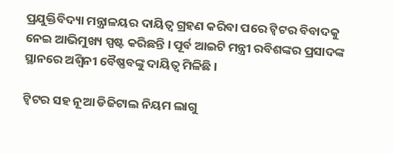ପ୍ରଯୁକ୍ତିବିଦ୍ୟା ମନ୍ତ୍ରାଳୟର ଦାୟିତ୍ୱ ଗ୍ରହଣ କରିବା ପରେ ଟ୍ୱିଟର ବିବାଦକୁ ନେଇ ଆଭିମୁଖ୍ୟ ସ୍ପଷ୍ଟ କରିଛନ୍ତି । ପୂର୍ବ ଆଇଟି ମନ୍ତ୍ରୀ ରବିଶଙ୍କର ପ୍ରସାଦଙ୍କ ସ୍ଥାନରେ ଅଶ୍ୱିନୀ ବୈଷ୍ଣବଙ୍କୁ ଦାୟିତ୍ୱ ମିଳିଛି ।

ଟ୍ୱିଟର ସହ ନୂଆ ଡିଜିଟାଲ ନିୟମ ଲାଗୁ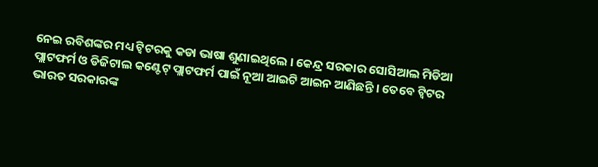ନେଇ ରବିଶଙ୍କର ମଧ୍ୟ ଟ୍ୱିଟରକୁ କଡା ଭାଷା ଶୁଣାଇଥିଲେ । କେନ୍ଦ୍ର ସରକାର ସୋସିଆଲ ମିଡିଆ ପ୍ଲାଟଫର୍ମ ଓ ଡିଜିଟାଲ କଣ୍ଟେଟ୍ ପ୍ଲାଟଫର୍ମ ପାଇଁ ନୂଆ ଆଇଟି ଆଇନ ଆଣିଛନ୍ତି । ତେବେ ଟ୍ୱିଟର ଭାରତ ସରକାରଙ୍କ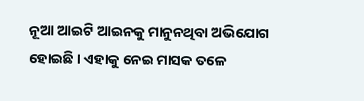ନୂଆ ଆଇଟି ଆଇନକୁ ମାନୁନଥିବା ଅଭିଯୋଗ ହୋଇଛି । ଏହାକୁ ନେଇ ମାସକ ତଳେ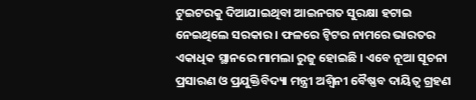ଟୁଇଟରକୁ ଦିଆଯାଇଥିବା ଆଇନଗତ ସୁରକ୍ଷା ହଟାଇ ନେଇଥିଲେ ସରକାର । ଫଳରେ ଟ୍ୱିଟର ନାମରେ ଭାରତର ଏକାଧିକ ସ୍ଥାନରେ ମାମଲା ରୁଜୁ ହୋଇଛି । ଏବେ ନୂଆ ସୂଚନା ପ୍ରସାରଣ ଓ ପ୍ରଯୁକ୍ତିବିଦ୍ୟା ମନ୍ତ୍ରୀ ଅଶ୍ୱିନୀ ବୈଷ୍ଣବ ଦାୟିତ୍ୱ ଗ୍ରହଣ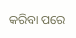କରିବା ପରେ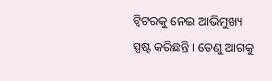ଟ୍ୱିଟରକୁ ନେଇ ଆଭିମୁଖ୍ୟ ସ୍ପଷ୍ଟ କରିଛନ୍ତି । ତେଣୁ ଆଗକୁ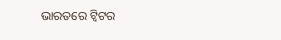ଭାରତରେ ଟ୍ୱିଟର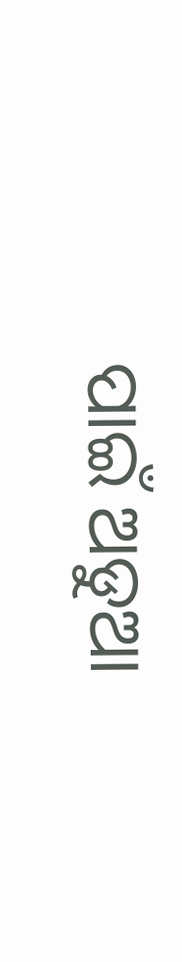ପାଇଁ ଅଡୁଆ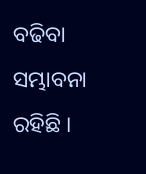ବଢିବା ସମ୍ଭାବନା ରହିଛି ।